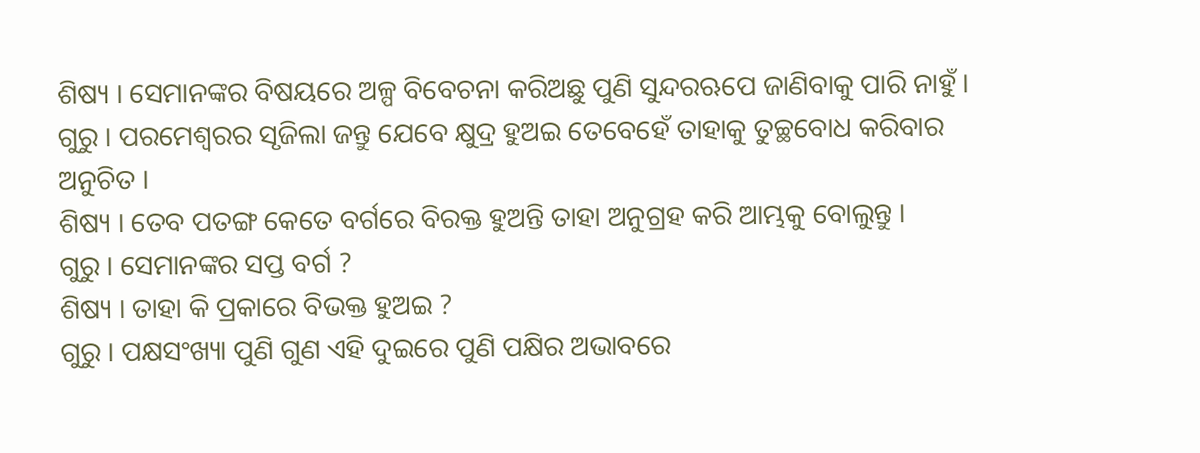ଶିଷ୍ୟ । ସେମାନଙ୍କର ବିଷୟରେ ଅଳ୍ପ ବିବେଚନା କରିଅଛୁ ପୁଣି ସୁନ୍ଦରଋପେ ଜାଣିବାକୁ ପାରି ନାହୁଁ ।
ଗୁରୁ । ପରମେଶ୍ୱରର ସୃଜିଲା ଜନ୍ତୁ ଯେବେ କ୍ଷୁଦ୍ର ହୁଅଇ ତେବେହେଁ ତାହାକୁ ତୁଚ୍ଛବୋଧ କରିବାର ଅନୁଚିତ ।
ଶିଷ୍ୟ । ତେବ ପତଙ୍ଗ କେତେ ବର୍ଗରେ ବିରକ୍ତ ହୁଅନ୍ତି ତାହା ଅନୁଗ୍ରହ କରି ଆମ୍ଭକୁ ବୋଲୁନ୍ତୁ ।
ଗୁରୁ । ସେମାନଙ୍କର ସପ୍ତ ବର୍ଗ ?
ଶିଷ୍ୟ । ତାହା କି ପ୍ରକାରେ ବିଭକ୍ତ ହୁଅଇ ?
ଗୁରୁ । ପକ୍ଷସଂଖ୍ୟା ପୁଣି ଗୁଣ ଏହି ଦୁଇରେ ପୁଣି ପକ୍ଷିର ଅଭାବରେ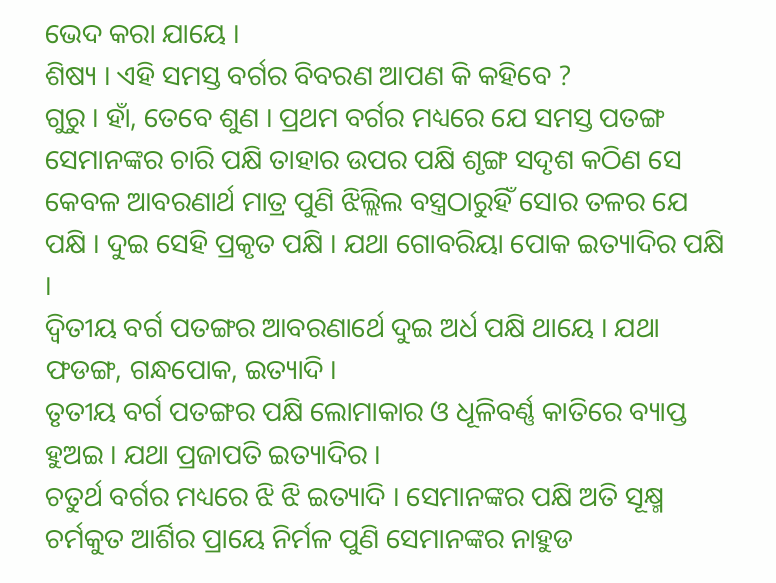ଭେଦ କରା ଯାୟେ ।
ଶିଷ୍ୟ । ଏହି ସମସ୍ତ ବର୍ଗର ବିବରଣ ଆପଣ କି କହିବେ ?
ଗୁରୁ । ହାଁ, ତେବେ ଶୁଣ । ପ୍ରଥମ ବର୍ଗର ମଧ୍ୟରେ ଯେ ସମସ୍ତ ପତଙ୍ଗ ସେମାନଙ୍କର ଚାରି ପକ୍ଷି ତାହାର ଉପର ପକ୍ଷି ଶୃଙ୍ଗ ସଦୃଶ କଠିଣ ସେ କେବଳ ଆବରଣାର୍ଥ ମାତ୍ର ପୁଣି ଝିଲ୍ଲିଲ ବସ୍ତ୍ରଠାରୁହିଁ ସୋର ତଳର ଯେ ପକ୍ଷି । ଦୁଇ ସେହି ପ୍ରକୃତ ପକ୍ଷି । ଯଥା ଗୋବରିୟା ପୋକ ଇତ୍ୟାଦିର ପକ୍ଷି ।
ଦ୍ୱିତୀୟ ବର୍ଗ ପତଙ୍ଗର ଆବରଣାର୍ଥେ ଦୁଇ ଅର୍ଧ ପକ୍ଷି ଥାୟେ । ଯଥା ଫଡଙ୍ଗ, ଗନ୍ଧପୋକ, ଇତ୍ୟାଦି ।
ତୃତୀୟ ବର୍ଗ ପତଙ୍ଗର ପକ୍ଷି ଲୋମାକାର ଓ ଧୂଳିବର୍ଣ୍ଣ କାତିରେ ବ୍ୟାପ୍ତ ହୁଅଇ । ଯଥା ପ୍ରଜାପତି ଇତ୍ୟାଦିର ।
ଚତୁର୍ଥ ବର୍ଗର ମଧ୍ୟରେ ଝି ଝି ଇତ୍ୟାଦି । ସେମାନଙ୍କର ପକ୍ଷି ଅତି ସୂକ୍ଷ୍ମ ଚର୍ମକୁତ ଆର୍ଶିର ପ୍ରାୟେ ନିର୍ମଳ ପୁଣି ସେମାନଙ୍କର ନାହୁଡ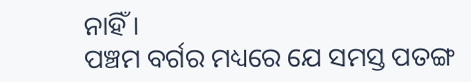ନାହିଁ ।
ପଞ୍ଚମ ବର୍ଗର ମଧ୍ୟରେ ଯେ ସମସ୍ତ ପତଙ୍ଗ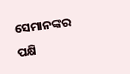ସେମାନଙ୍କର ପକ୍ଷି